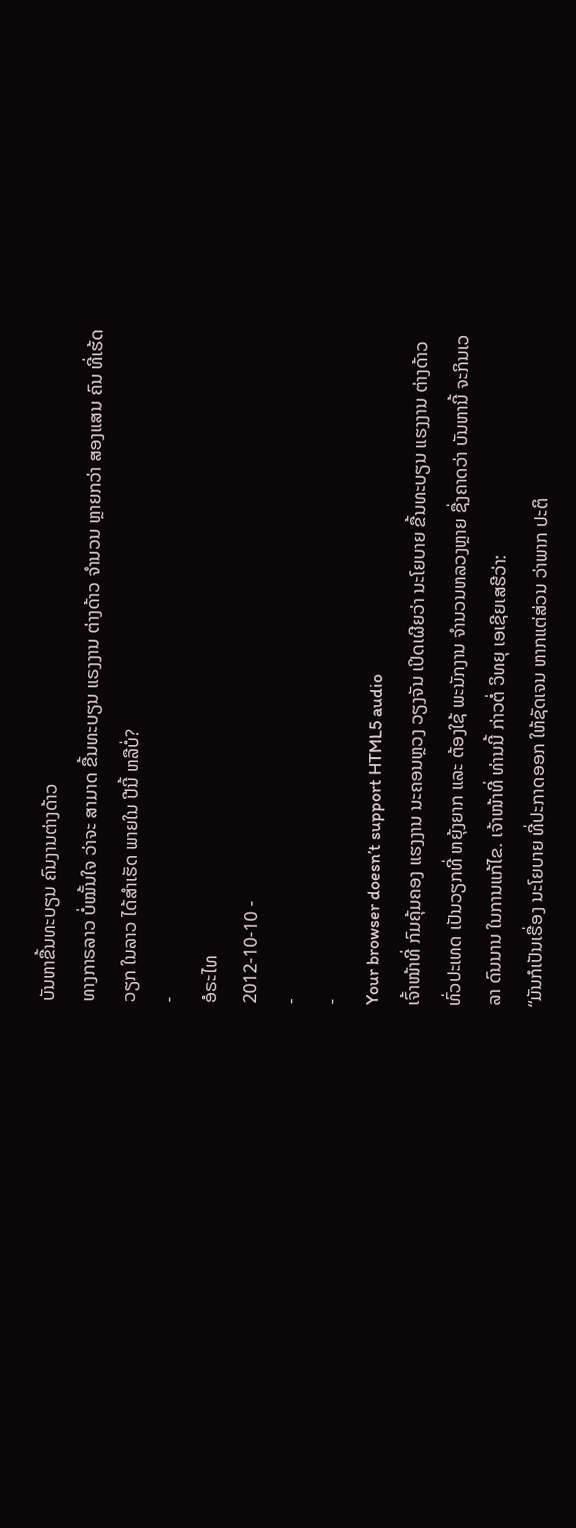ບັນຫາຂື້ນທະບຽນ ຄົນງານຕ່າງດ້າວ
ທາງກາຣລາວ ບໍ່ໝັ້ນໃຈ ວ່າຈະ ສາມາດ ຂື້ນທະບຽນ ແຣງງານ ຕ່າງດ້າວ ຈຳນວນ ຫຼາຍກວ່າ ສອງແສນ ຄົນ ທີ່ເຮ້ດວຽກ ໃນລາວ ໄດ້ສຳເຮັດ ພາຍໃນ ປີນີ້ ຫລືບໍ່?
-
ອໍຣະໄທ
2012-10-10 -
-
-
Your browser doesn’t support HTML5 audio
ເຈົ້າໜ້າທີ່ ກົມຄຸ້ມຄອງ ແຮງງານ ນະຄອນຫຼວງ ວຽງຈັນ ເປິດເຜີຍວ່າ ນະໂຍບາຍ ຂື້ນທະບຽນ ແຮງງານ ຕ່າງດ້າວ ທົ່ວປະເທດ ເປັນວຽກທີ່ ຫຍຸ້ງຍາກ ແລະ ຕ້ອງໃຊ້ ພະນັກງານ ຈຳນວນຫລວງຫຼາຍ ຊື່ງຄາດວ່າ ບັນຫານີ້ ຈະກິນເວລາ ດົນນານ ໃນການແກ້ໄຂ. ເຈ້າໜ້າທີ່ ທ່ານນີ້ ກ່າວຕໍ່ ວິທຍຸ ເອເຊີຍເສຮີວ່າ:
“ມັນກໍເປັນເຣື່ອງ ນະໂຍບາຍ ທີ່ປະກາດອອກ ໃຫ້ຊັດເຈນ ຫາກແຕ່ສ່ວນ ວ່າພາກ ປະຕິ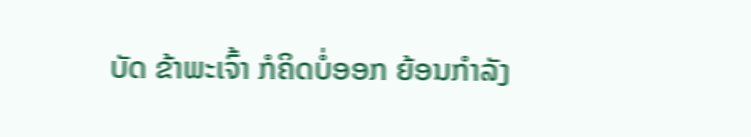ບັດ ຂ້າພະເຈົ້າ ກໍຄິດບໍ່ອອກ ຍ້ອນກຳລັງ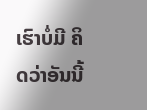ເຮົາບໍ່ມີ ຄິດວ່າອັນນີ້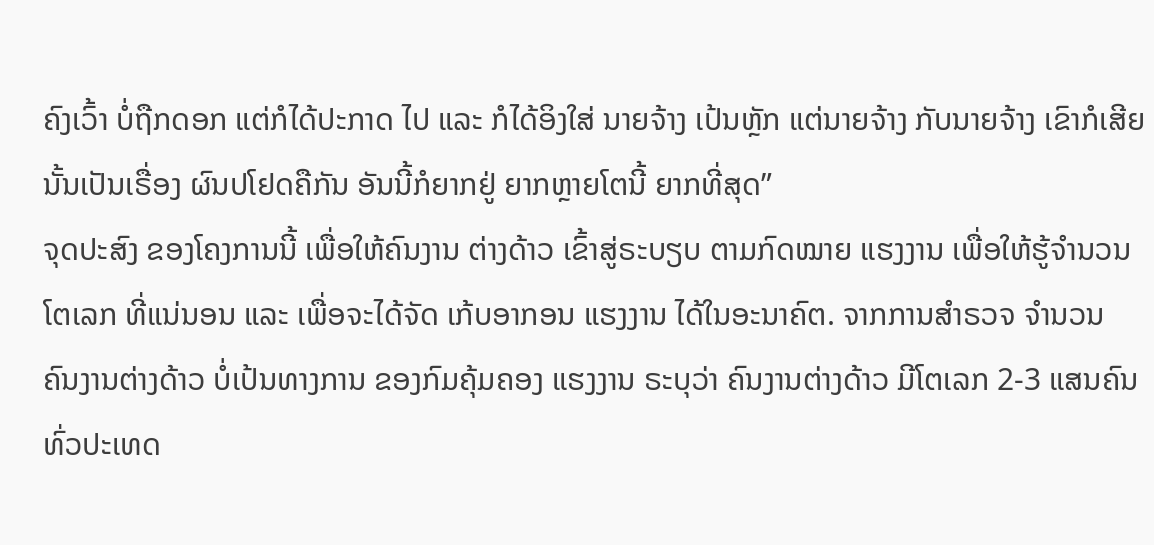ຄົງເວົ້າ ບໍ່ຖືກດອກ ແຕ່ກໍໄດ້ປະກາດ ໄປ ແລະ ກໍໄດ້ອິງໃສ່ ນາຍຈ້າງ ເປ້ນຫຼັກ ແຕ່ນາຍຈ້າງ ກັບນາຍຈ້າງ ເຂົາກໍເສີຍ ນັ້ນເປັນເຣື່ອງ ຜົນປໂຢດຄືກັນ ອັນນີ້ກໍຍາກຢູ່ ຍາກຫຼາຍໂຕນີ້ ຍາກທີ່ສຸດ”
ຈຸດປະສົງ ຂອງໂຄງການນີ້ ເພື່ອໃຫ້ຄົນງານ ຕ່າງດ້າວ ເຂົ້າສູ່ຣະບຽບ ຕາມກົດໝາຍ ແຮງງານ ເພື່ອໃຫ້ຮູ້ຈຳນວນ ໂຕເລກ ທີ່ແນ່ນອນ ແລະ ເພື່ອຈະໄດ້ຈັດ ເກ້ບອາກອນ ແຮງງານ ໄດ້ໃນອະນາຄົຕ. ຈາກການສຳຣວຈ ຈຳນວນ ຄົນງານຕ່າງດ້າວ ບໍ່ເປ້ນທາງການ ຂອງກົມຄຸ້ມຄອງ ແຮງງານ ຣະບຸວ່າ ຄົນງານຕ່າງດ້າວ ມີໂຕເລກ 2-3 ແສນຄົນ ທົ່ວປະເທດ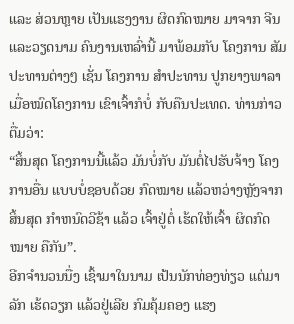ແລະ ສ່ວນຫຼາຍ ເປັນແຮງງານ ຜິດກົດໝາຍ ມາຈາກ ຈີນແລະວຽດນາມ ຄົນງານເຫລົ່ານີ້ ມາພ້ອມກັບ ໂຄງການ ສັມປະທານຕ່າງໆ ເຊັ່ນ ໂຄງການ ສຳປະທານ ປູກຍາງພາລາ ເມື່ອໝົດໂຄງການ ເຂົາເຈົ້າກໍບໍ່ ກັບຄືນປະເທດ. ທ່ານກ່າວຕື່ມວ່າ:
“ສິ້ນສຸດ ໂຄງການນີ້ແລ້ວ ມັນບໍ່ກັບ ມັນຕໍ່ໄປຮັບຈ້າງ ໂຄງການອື່ນ ແບບບໍ່ຊອບດ້ວຍ ກົດໝາຍ ແລ້ວຫວ່າງຫຼັງຈາກ ສິ້ນສຸດ ກຳຫນົດວີຊ້າ ແລ້ວ ເຈົ້າຢູ່ຕໍ່ ເຮ້ດໃຫ້ເຈົ້າ ຜິດກົດໝາຍ ຄືກັນ”.
ອີກຈຳນວນນື່ງ ເຊົ້າມາໃນນາມ ເປ້ນນັກທ່ອງທ່ຽວ ແຕ່ມາລັກ ເຮ້ດວຽກ ແລ້ວຢູ່ເລີຍ ກົມຄຸ້ມຄອງ ແຮງ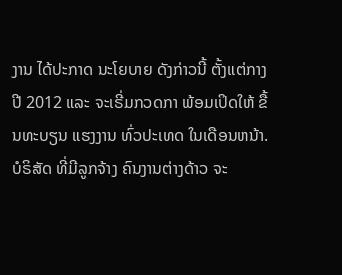ງານ ໄດ້ປະກາດ ນະໂຍບາຍ ດັງກ່າວນີ້ ຕັ້ງແຕ່ກາງປີ 2012 ແລະ ຈະເຣີ່ມກວດກາ ພ້ອມເປິດໃຫ້ ຂື້ນທະບຽນ ແຮງງານ ທົ່ວປະເທດ ໃນເດືອນຫນ້າ. ບໍຣິສັດ ທີ່ມີລູກຈ້າງ ຄົນງານຕ່າງດ້າວ ຈະ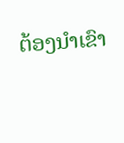ຕ້ອງນຳເຂົາ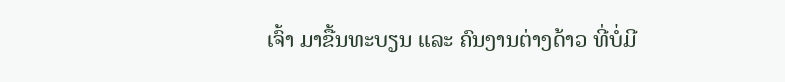ເຈົ້າ ມາຂື້ນທະບຽນ ແລະ ຄົນງານຕ່າງດ້າວ ທີ່ບໍ່ມີ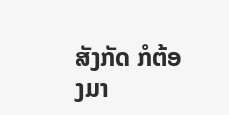ສັງກັດ ກໍຕ້ອງມາ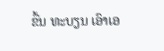ຂື້ນ ທະບຽນ ເອົາເອ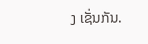ງ ເຊັ່ນກັນ.